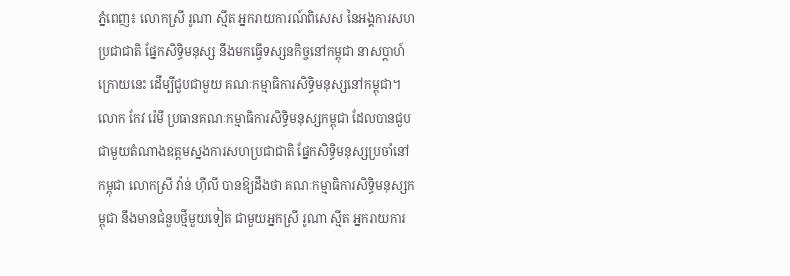ភ្នំពេញ៖ លោកស្រី រូណា ស្មីត អ្នករាយការណ៍ពិសេស នៃអង្គការសហប្រជាជាតិ ផ្នែកសិទ្ធិមនុស្ស នឹងមកធ្វើទស្សនកិច្ចនៅកម្ពុជា នាសប្ដាហ៍ក្រោយនេះ ដើម្បីជួបជាមួយ គណៈកម្មាធិការសិទ្ធិមនុស្សនៅកម្ពុជា។
លោក កែវ រ៉េមី ប្រធានគណៈកម្មាធិការសិទ្ធិមនុស្សកម្ពុជា ដែលបានជួប ជាមួយតំណាងឧត្ដមស្នងការសហប្រជាជាតិ ផ្នែកសិទិ្ធមនុស្សប្រចាំនៅកម្ពុជា លោកស្រី វ៉ាន់ ហ៊ីលី បានឱ្យដឹងថា គណៈកម្មាធិការសិទ្ធិមនុស្សកម្ពុជា នឹងមានជំនួបថ្មីមួយទៀត ជាមួយអ្នកស្រី រូណា ស្មីត អ្នករាយការ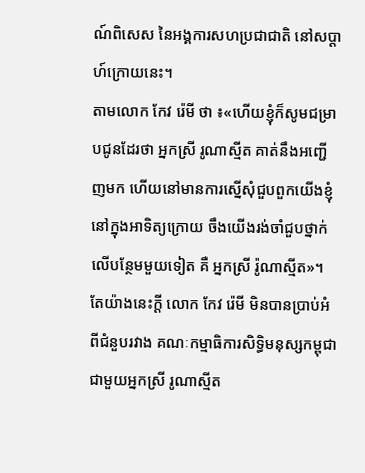ណ៍ពិសេស នៃអង្គការសហប្រជាជាតិ នៅសប្ដាហ៍ក្រោយនេះ។
តាមលោក កែវ រ៉េមី ថា ៖«ហើយខ្ញុំក៏សូមជម្រាបជូនដែរថា អ្នកស្រី រូណាស្មីត គាត់នឹងអញ្ជើញមក ហើយនៅមានការស្នើសុំជួបពួកយើងខ្ញុំ នៅក្នុងអាទិត្យក្រោយ ចឹងយើងរង់ចាំជួបថ្នាក់លើបន្ថែមមួយទៀត គឺ អ្នកស្រី រ៉ូណាស្មីត»។
តែយ៉ាងនេះក្ដី លោក កែវ រ៉េមី មិនបានប្រាប់អំពីជំនួបរវាង គណៈកម្មាធិការសិទ្ធិមនុស្សកម្ពុជា ជាមួយអ្នកស្រី រូណាស្មីត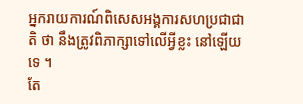អ្នករាយការណ៍ពិសេសអង្គការសហប្រជាជាតិ ថា នឹងត្រូវពិភាក្សាទៅលើអ្វីខ្លះ នៅឡើយទេ ។
តែ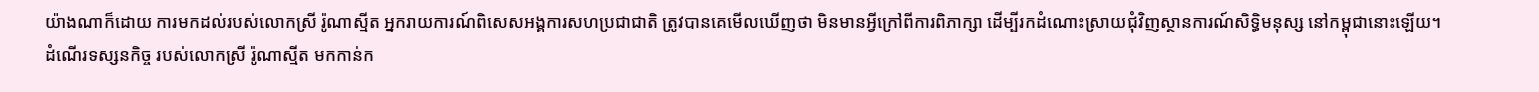យ៉ាងណាក៏ដោយ ការមកដល់របស់លោកស្រី រ៉ូណាស្មីត អ្នករាយការណ៍ពិសេសអង្គការសហប្រជាជាតិ ត្រូវបានគេមើលឃើញថា មិនមានអ្វីក្រៅពីការពិភាក្សា ដើម្បីរកដំណោះស្រាយជុំវិញស្ថានការណ៍សិទ្ធិមនុស្ស នៅកម្ពុជានោះឡើយ។
ដំណើរទស្សនកិច្ច របស់លោកស្រី រ៉ូណាស្មីត មកកាន់ក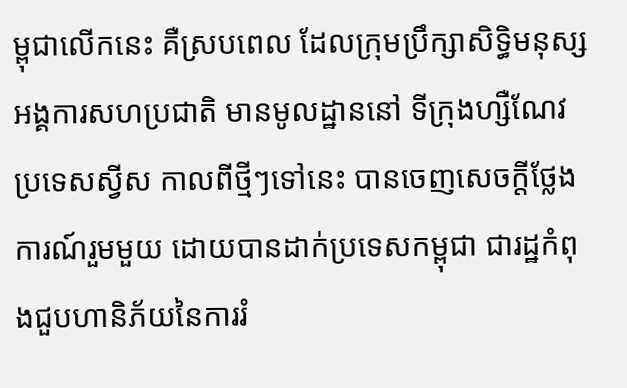ម្ពុជាលើកនេះ គឺស្របពេល ដែលក្រុមប្រឹក្សាសិទ្ធិមនុស្ស អង្គការសហប្រជាតិ មានមូលដ្ឋាននៅ ទីក្រុងហ្សឺណែវប្រទេសស្វីស កាលពីថ្មីៗទៅនេះ បានចេញសេចក្ដីថ្លែងការណ៍រួមមួយ ដោយបានដាក់ប្រទេសកម្ពុជា ជារដ្ឋកំពុងជួបហានិភ័យនៃការរំ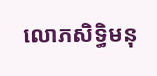លោភសិទ្ធិមនុ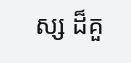ស្ស ដ៏គួ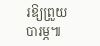រឱ្យព្រួយបារម្ភ៕